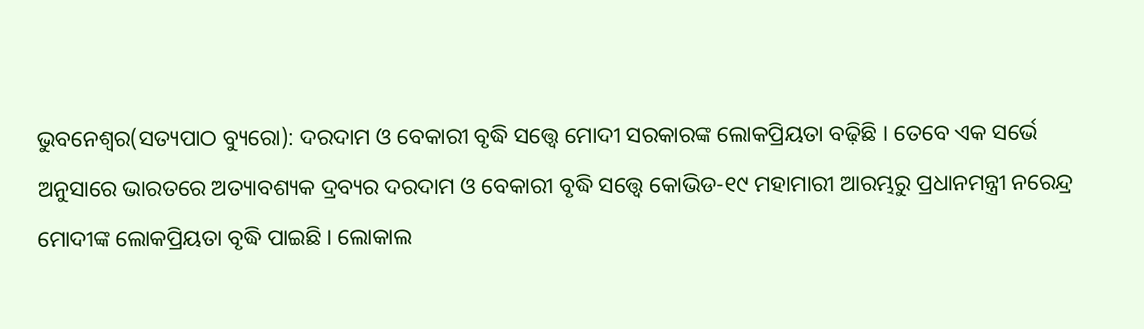ଭୁବନେଶ୍ୱର(ସତ୍ୟପାଠ ବ୍ୟୁରୋ): ଦରଦାମ ଓ ବେକାରୀ ବୃଦ୍ଧି ସତ୍ତ୍ୱେ ମୋଦୀ ସରକାରଙ୍କ ଲୋକପ୍ରିୟତା ବଢ଼ିଛି । ତେବେ ଏକ ସର୍ଭେ ଅନୁସାରେ ଭାରତରେ ଅତ୍ୟାବଶ୍ୟକ ଦ୍ରବ୍ୟର ଦରଦାମ ଓ ବେକାରୀ ବୃଦ୍ଧି ସତ୍ତ୍ୱେ କୋଭିଡ-୧୯ ମହାମାରୀ ଆରମ୍ଭରୁ ପ୍ରଧାନମନ୍ତ୍ରୀ ନରେନ୍ଦ୍ର ମୋଦୀଙ୍କ ଲୋକପ୍ରିୟତା ବୃଦ୍ଧି ପାଇଛି । ଲୋକାଲ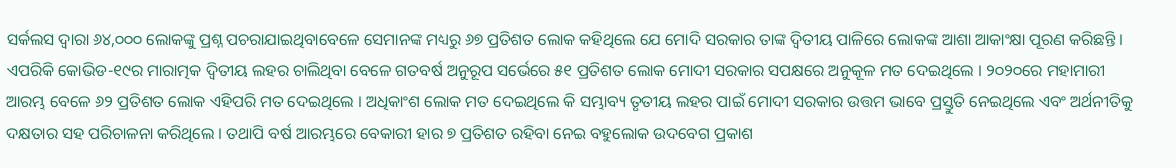ସର୍କଲସ ଦ୍ୱାରା ୬୪,୦୦୦ ଲୋକଙ୍କୁ ପ୍ରଶ୍ନ ପଚରାଯାଇଥିବାବେଳେ ସେମାନଙ୍କ ମଧ୍ୟରୁ ୬୭ ପ୍ରତିଶତ ଲୋକ କହିଥିଲେ ଯେ ମୋଦି ସରକାର ତାଙ୍କ ଦ୍ୱିତୀୟ ପାଳିରେ ଲୋକଙ୍କ ଆଶା ଆକାଂକ୍ଷା ପୂରଣ କରିଛନ୍ତି । ଏପରିକି କୋଭିଡ-୧୯ର ମାରାତ୍ମକ ଦ୍ୱିତୀୟ ଲହର ଚାଲିଥିବା ବେଳେ ଗତବର୍ଷ ଅନୁରୂପ ସର୍ଭେରେ ୫୧ ପ୍ରତିଶତ ଲୋକ ମୋଦୀ ସରକାର ସପକ୍ଷରେ ଅନୁକୂଳ ମତ ଦେଇଥିଲେ । ୨୦୨୦ରେ ମହାମାରୀ ଆରମ୍ଭ ବେଳେ ୬୨ ପ୍ରତିଶତ ଲୋକ ଏହିପରି ମତ ଦେଇଥିଲେ । ଅଧିକାଂଶ ଲୋକ ମତ ଦେଇଥିଲେ କି ସମ୍ଭାବ୍ୟ ତୃତୀୟ ଲହର ପାଇଁ ମୋଦୀ ସରକାର ଉତ୍ତମ ଭାବେ ପ୍ରସ୍ତୁତି ନେଇଥିଲେ ଏବଂ ଅର୍ଥନୀତିକୁ ଦକ୍ଷତାର ସହ ପରିଚାଳନା କରିଥିଲେ । ତଥାପି ବର୍ଷ ଆରମ୍ଭରେ ବେକାରୀ ହାର ୭ ପ୍ରତିଶତ ରହିବା ନେଇ ବହୁଲୋକ ଉଦବେଗ ପ୍ରକାଶ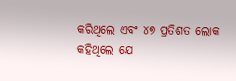କରିଥିଲେ ଏବଂ ୪୭ ପ୍ରତିଶତ ଲୋକ କହିଥିଲେ ଯେ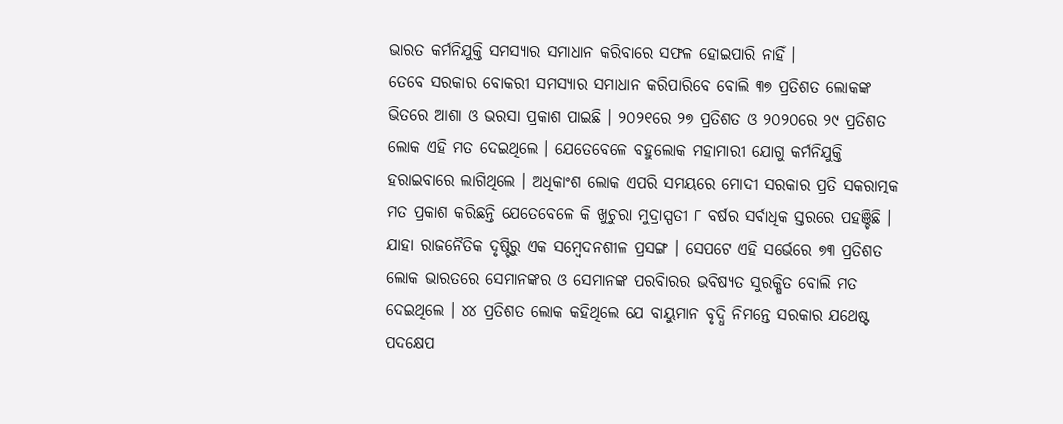ଭାରତ କର୍ମନିଯୁକ୍ତି ସମସ୍ୟାର ସମାଧାନ କରିବାରେ ସଫଳ ହୋଇପାରି ନାହିଁ ।
ତେବେ ସରକାର ବୋକରୀ ସମସ୍ୟାର ସମାଧାନ କରିପାରିବେ ବୋଲି ୩୭ ପ୍ରତିଶତ ଲୋକଙ୍କ ଭିତରେ ଆଶା ଓ ଭରସା ପ୍ରକାଶ ପାଇଛି । ୨୦୨୧ରେ ୨୭ ପ୍ରତିଶତ ଓ ୨୦୨୦ରେ ୨୯ ପ୍ରତିଶତ ଲୋକ ଏହି ମତ ଦେଇଥିଲେ । ଯେତେବେଳେ ବହୁଲୋକ ମହାମାରୀ ଯୋଗୁ କର୍ମନିଯୁକ୍ତି ହରାଇବାରେ ଲାଗିଥିଲେ । ଅଧିକାଂଶ ଲୋକ ଏପରି ସମୟରେ ମୋଦୀ ସରକାର ପ୍ରତି ସକରାତ୍ମକ ମତ ପ୍ରକାଶ କରିଛନ୍ତି ଯେତେବେଳେ କି ଖୁଚୁରା ମୁଦ୍ରାସ୍ପତୀ ୮ ବର୍ଷର ସର୍ବାଧିକ ସ୍ତରରେ ପହଞ୍ଚିଛି । ଯାହା ରାଜନୈତିକ ଦୃଷ୍ଟିରୁ ଏକ ସମ୍ବେଦନଶୀଳ ପ୍ରସଙ୍ଗ । ସେପଟେ ଏହି ସର୍ଭେରେ ୭୩ ପ୍ରତିଶତ ଲୋକ ଭାରତରେ ସେମାନଙ୍କର ଓ ସେମାନଙ୍କ ପରବିାରର ଭବିଷ୍ୟତ ସୁରକ୍ଷିତ ବୋଲି ମତ ଦେଇଥିଲେ । ୪୪ ପ୍ରତିଶତ ଲୋକ କହିଥିଲେ ଯେ ବାୟୁମାନ ବୃଦ୍ଧି ନିମନ୍ତେ ସରକାର ଯଥେଷ୍ଟ ପଦକ୍ଷେପ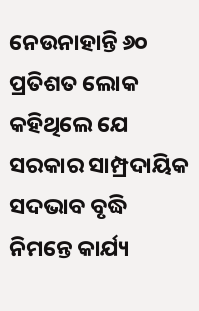ନେଉନାହାନ୍ତି ୬୦ ପ୍ରତିଶତ ଲୋକ କହିଥିଲେ ଯେ ସରକାର ସାମ୍ପ୍ରଦାୟିକ ସଦଭାବ ବୃଦ୍ଧି ନିମନ୍ତେ କାର୍ଯ୍ୟ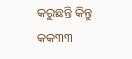କରୁଛନ୍ତି କିନ୍ତୁ କକ୩୩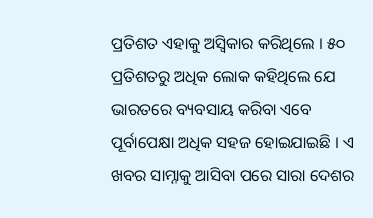ପ୍ରତିଶତ ଏହାକୁ ଅସ୍ୱିକାର କରିଥିଲେ । ୫୦ ପ୍ରତିଶତରୁ ଅଧିକ ଲୋକ କହିଥିଲେ ଯେ ଭାରତରେ ବ୍ୟବସାୟ କରିବା ଏବେ ପୂର୍ବାପେକ୍ଷା ଅଧିକ ସହଜ ହୋଇଯାଇଛି । ଏ ଖବର ସାମ୍ନାକୁ ଆସିବା ପରେ ସାରା ଦେଶର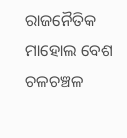ରାଜନୈତିକ ମାହୋଲ ବେଶ ଚଳଚଞ୍ଚଳ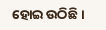ହୋଇ ଉଠିଛି ।